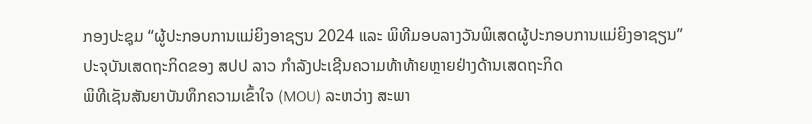ກອງປະຊຸມ “ຜູ້ປະກອບການແມ່ຍິງອາຊຽນ 2024 ແລະ ພິທີມອບລາງວັນພິເສດຜູ້ປະກອບການແມ່ຍິງອາຊຽນ”
ປະຈຸບັນເສດຖະກິດຂອງ ສປປ ລາວ ກຳລັງປະເຊີນຄວາມທ້າທ້າຍຫຼາຍຢ່າງດ້ານເສດຖະກິດ
ພິທີເຊັນສັນຍາບັນທຶກຄວາມເຂົ້າໃຈ (MOU) ລະຫວ່າງ ສະພາ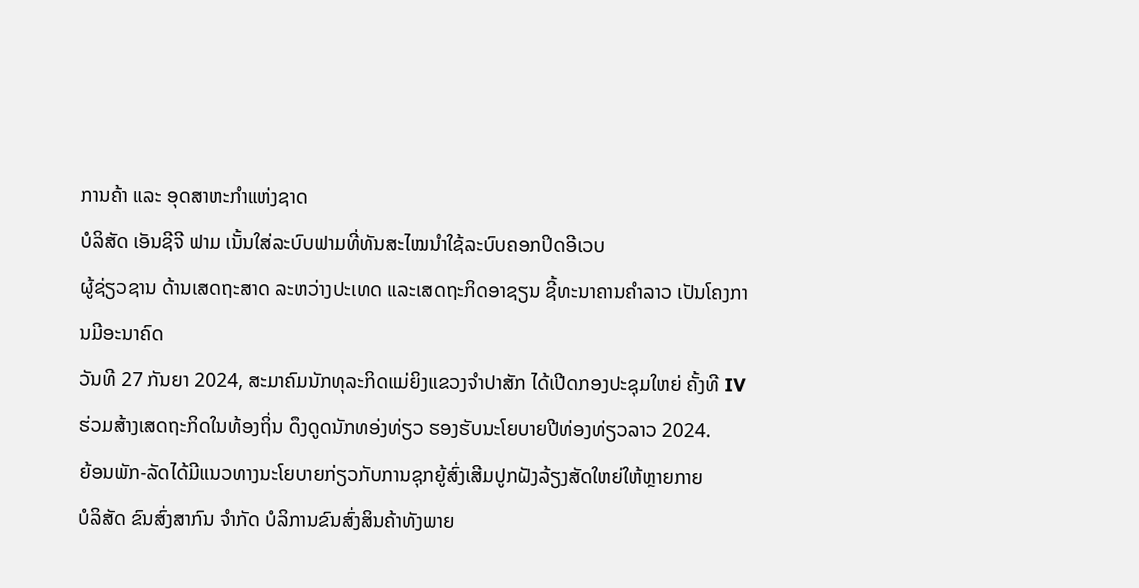ການຄ້າ ແລະ ອຸດສາຫະກຳແຫ່ງຊາດ
ບໍລິສັດ ເອັນຊີຈີ ຟາມ ເນັ້ນໃສ່ລະບົບຟາມທີ່ທັນສະໄໝນໍາໃຊ້ລະບົບຄອກປິດອີເວບ
ຜູ້ຊ່ຽວຊານ ດ້ານເສດຖະສາດ ລະຫວ່າງປະເທດ ແລະເສດຖະກິດອາຊຽນ ຊີ້ທະນາຄານຄຳລາວ ເປັນໂຄງການມີອະນາຄົດ
ວັນທີ 27 ກັນຍາ 2024, ສະມາຄົມນັກທຸລະກິດແມ່ຍິງແຂວງຈໍາປາສັກ ໄດ້ເປີດກອງປະຊຸມໃຫຍ່ ຄັ້ງທີ IV
ຮ່ວມສ້າງເສດຖະກິດໃນທ້ອງຖິ່ນ ດຶງດູດນັກທອ່ງທ່ຽວ ຮອງຮັບນະໂຍບາຍປີທ່ອງທ່ຽວລາວ 2024.
ຍ້ອນພັກ-ລັດໄດ້ມີແນວທາງນະໂຍບາຍກ່ຽວກັບການຊຸກຍູ້ສົ່ງເສີມປູກຝັງລ້ຽງສັດໃຫຍ່ໃຫ້ຫຼາຍກາຍ
ບໍລິສັດ ຂົນສົ່ງສາກົນ ຈຳກັດ ບໍລິການຂົນສົ່ງສິນຄ້າທັງພາຍ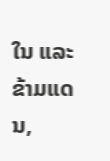ໃນ ແລະ ຂ້າມແດນ,